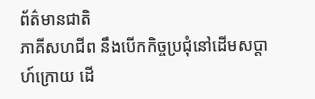ព័ត៌មានជាតិ
ភាគីសហជីព នឹងបើកកិច្ចប្រជុំនៅដើមសប្តាហ៍ក្រោយ ដើ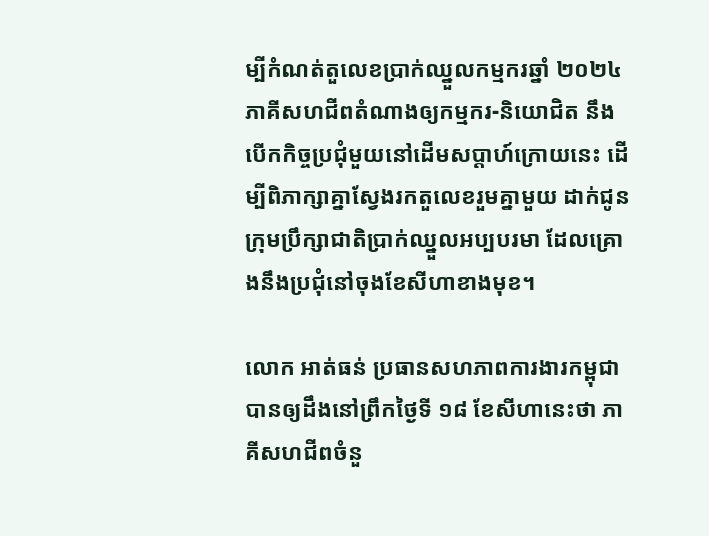ម្បីកំណត់តួលេខប្រាក់ឈ្នួលកម្មករឆ្នាំ ២០២៤
ភាគីសហជីពតំណាងឲ្យកម្មករ-និយោជិត នឹងបើកកិច្ចប្រជុំមួយនៅដើមសប្តាហ៍ក្រោយនេះ ដើម្បីពិភាក្សាគ្នាស្វែងរកតួលេខរួមគ្នាមួយ ដាក់ជូនក្រុមប្រឹក្សាជាតិប្រាក់ឈ្នួលអប្បបរមា ដែលគ្រោងនឹងប្រជុំនៅចុងខែសីហាខាងមុខ។

លោក អាត់ធន់ ប្រធានសហភាពការងារកម្ពុជា បានឲ្យដឹងនៅព្រឹកថ្ងៃទី ១៨ ខែសីហានេះថា ភាគីសហជីពចំនួ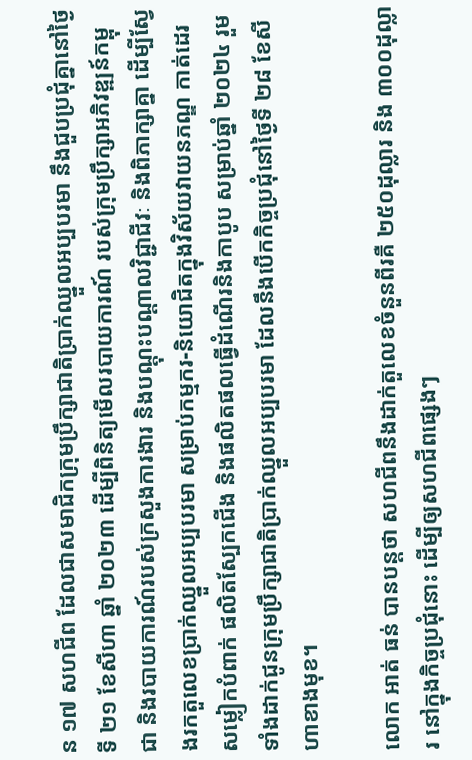ន ១៧ សហជីព ដែលជាសមាជិកក្រុមប្រឹក្សាជាតិប្រាក់ឈ្នួលអប្បបរមា នឹងជួបប្រជុំគ្នានៅថ្ងៃទី ២១ ខែសីហា ឆ្នាំ ២០២៣ ដើម្បីពិនិត្យមើលរបាយការណ៍ របស់ក្រុមប្រឹក្សាអភិវឌ្ឍន៍កម្ពុជា និងរបាយការណ៍របស់ក្រសួងការងារ និងបណ្តុះបណ្តាលវិជ្ជាជីវៈ និងពិភាក្សាគ្នា ដើម្បីស្វែងរកតួលេខប្រាក់ឈ្នួលអប្បបរមា សម្រាប់កម្មករ-និយោជិតក្នុងវិស័យវាយនភណ្ឌ កាត់ដេរសម្លៀកបំពាក់ ផលិតស្បែកជើង និងផលិតផលធ្វើដំណើរនិងកាបូប សម្រាប់ឆ្នាំ ២០២៤ រួមទាំងដាក់ជូនក្រុមប្រឹក្សាជាតិប្រាក់ឈ្នួលអប្បបរមា ដែលនឹងបើកកិច្ចប្រជុំនៅថ្ងៃទី ២៨ ខែសីហាខាងមុខ។

លោក អាត់ ធន់ បានបន្តថា សហជីពនឹងដាក់តួលេខចំនួនពីរគឺ ២៥០ដុល្លារ និង ៣០០ដុល្លារ នៅក្នុងកិច្ចប្រជុំនោះ ដើម្បីឲ្យសហជីពផ្សេងៗ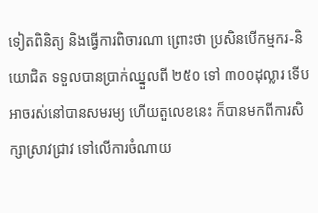ទៀតពិនិត្យ និងធ្វើការពិចារណា ព្រោះថា ប្រសិនបើកម្មករ-និយោជិត ទទួលបានប្រាក់ឈ្នួលពី ២៥០ ទៅ ៣០០ដុល្លារ ទើបអាចរស់នៅបានសមរម្យ ហើយតួលេខនេះ ក៏បានមកពីការសិក្សាស្រាវជ្រាវ ទៅលើការចំណាយ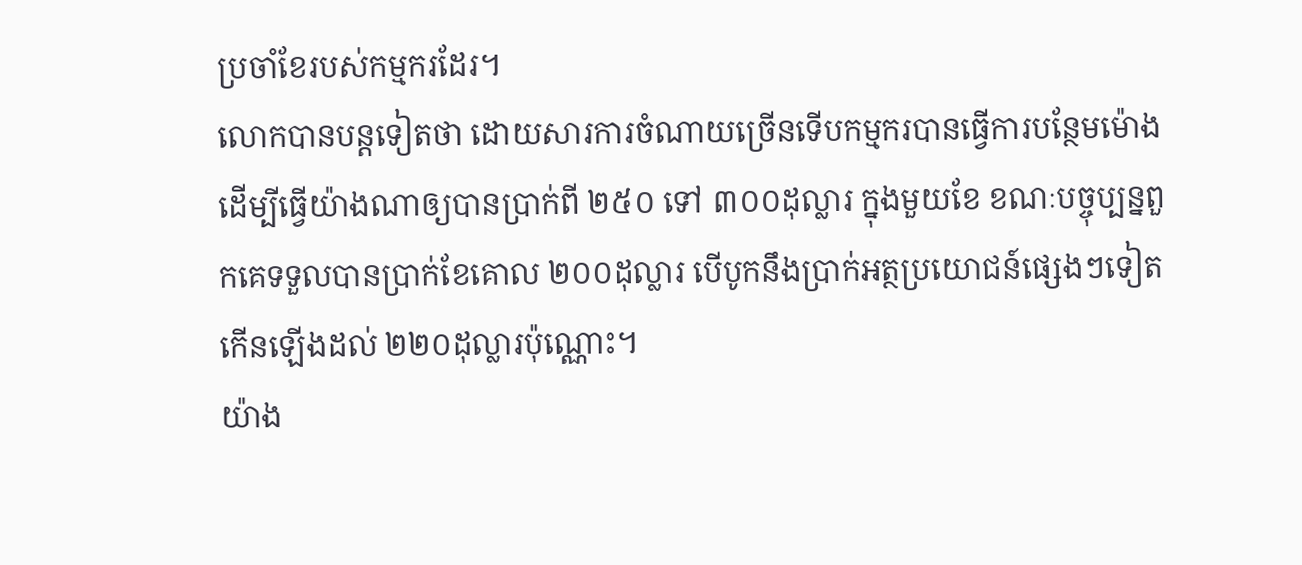ប្រចាំខែរបស់កម្មករដែរ។
លោកបានបន្តទៀតថា ដោយសារការចំណាយច្រើនទើបកម្មករបានធ្វើការបន្ថែមម៉ោង ដើម្បីធ្វើយ៉ាងណាឲ្យបានប្រាក់ពី ២៥០ ទៅ ៣០០ដុល្លារ ក្នុងមួយខែ ខណៈបច្ចុប្បន្នពួកគេទទួលបានប្រាក់ខែគោល ២០០ដុល្លារ បើបូកនឹងប្រាក់អត្ថប្រយោជន៍ផ្សេងៗទៀត កើនឡើងដល់ ២២០ដុល្លារប៉ុណ្ណោះ។
យ៉ាង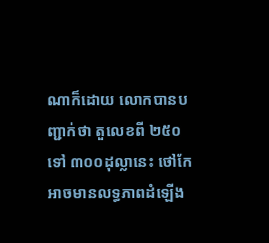ណាក៏ដោយ លោកបានបញ្ជាក់ថា តួលេខពី ២៥០ ទៅ ៣០០ដុល្លានេះ ថៅកែអាចមានលទ្ធភាពដំឡើង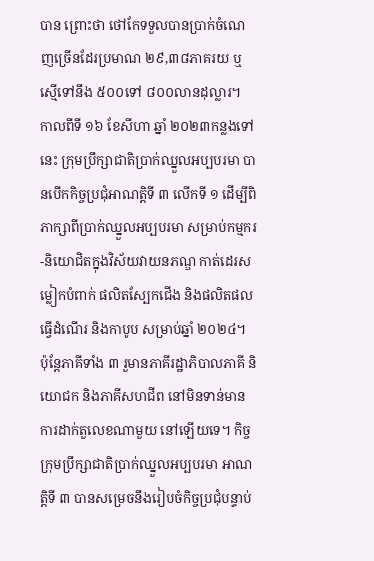បាន ព្រោះថា ថៅកែទទួលបានប្រាក់ចំណេញច្រើនដែរប្រមាណ ២៩,៣៨ភាគរយ ឬស្មើទៅនឹង ៥០០ទៅ ៨០០លានដុល្លារ។
កាលពីទី ១៦ ខែសីហា ឆ្នាំ ២០២៣កន្លងទៅនេះ ក្រុមប្រឹក្សាជាតិប្រាក់ឈ្នួលអប្បបរមា បានបើកកិច្ចប្រជុំអាណត្តិទី ៣ លើកទី ១ ដើម្បីពិភាក្សាពីប្រាក់ឈ្នួលអប្បបរមា សម្រាប់កម្មករ-និយោជិតក្នុងវិស័យវាយនភណ្ឌ កាត់ដេរសម្លៀកបំពាក់ ផលិតស្បែកជើង និងផលិតផលធ្វើដំណើរ និងកាបូប សម្រាប់ឆ្នាំ ២០២៤។ ប៉ុន្តែភាគីទាំង ៣ រួមានភាគីរដ្ឋាភិបាលភាគី និយោជក និងភាគីសហជីព នៅមិនទាន់មានការដាក់តួលេខណាមួយ នៅឡើយទេ។ កិច្ចក្រុមប្រឹក្សាជាតិប្រាក់ឈ្នួលអប្បបរមា អាណត្តិទី ៣ បានសម្រេចនឹងរៀបចំកិច្ចប្រជុំបន្ទាប់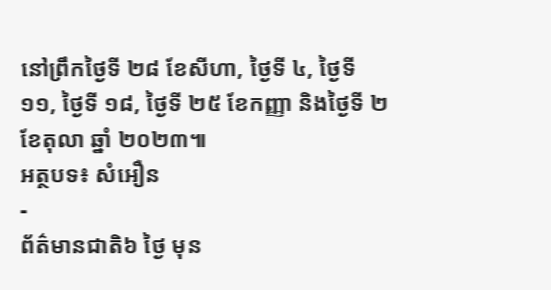នៅព្រឹកថ្ងៃទី ២៨ ខែសីហា, ថ្ងៃទី ៤, ថ្ងៃទី ១១, ថ្ងៃទី ១៨, ថ្ងៃទី ២៥ ខែកញ្ញា និងថ្ងៃទី ២ ខែតុលា ឆ្នាំ ២០២៣៕
អត្ថបទ៖ សំអឿន
-
ព័ត៌មានជាតិ៦ ថ្ងៃ មុន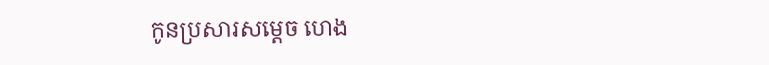កូនប្រសារសម្ដេច ហេង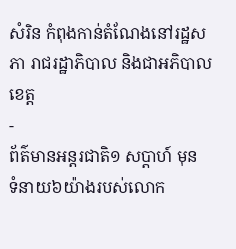សំរិន កំពុងកាន់តំណែងនៅរដ្ឋសភា រាជរដ្ឋាភិបាល និងជាអភិបាលខេត្ត
-
ព័ត៌មានអន្ដរជាតិ១ សប្តាហ៍ មុន
ទំនាយ៦យ៉ាងរបស់លោក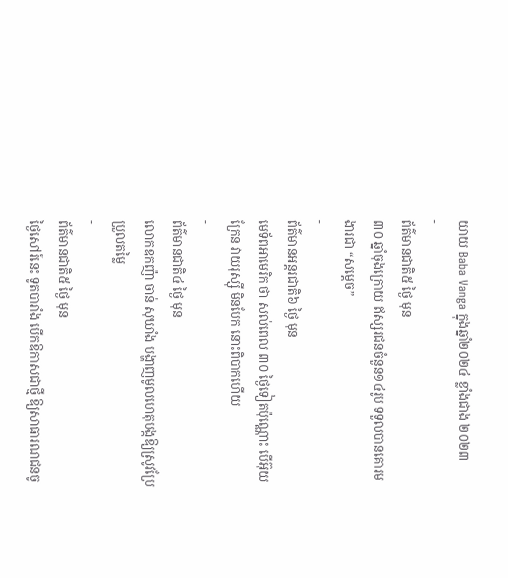យាយ Baba Vanga ក្នុងឆ្នាំ២០២៤ ខ្លាំងជាង ២០២៣
-
ព័ត៌មានជាតិ៥ ថ្ងៃ មុន
៣០ ឆ្នាំចុងក្រោយ ឥស្សរជនចំនួន១៤រូប ទទួលបានគោរមងារជា “សម្ដេច”
-
ព័ត៌មានអន្ដរជាតិ៦ ថ្ងៃ មុន
មេទ័ពអាមេរិក ថា សល់ពេល ៣០ ថ្ងៃទៀតប៉ុណ្ណោះ បើអ៊ុយក្រែន វាយរុស្ស៊ី មិនបែក នោះពិបាកហើយ
-
ព័ត៌មានជាតិ៤ ថ្ងៃ មុន
លោកឧកញ៉ា ចាន់ សុឃាំង បង្ហាញមូលហេតុបង្កឱ្យស្រូវប្រែប្រួលតម្លៃ
-
ព័ត៌មានជាតិ៥ ថ្ងៃ មុន
ថ្ងៃសៅរ៍នេះ ទូតបារាំង បើកឱកាសជាថ្មី ឱ្យសាធារណជនចូ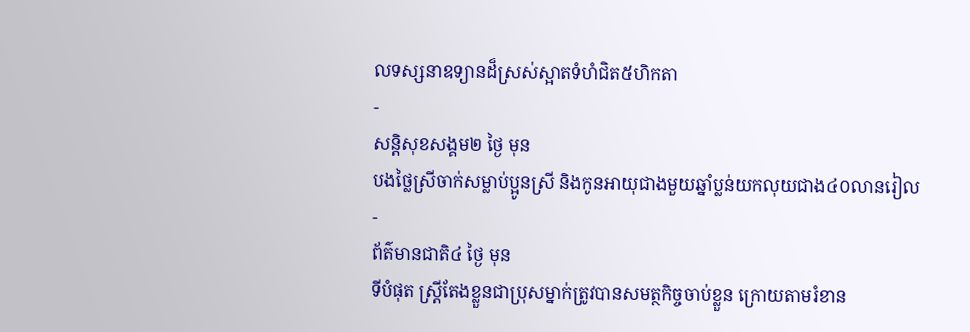លទស្សនាឧទ្យានដ៏ស្រស់ស្អាតទំហំជិត៥ហិកតា
-
សន្តិសុខសង្គម២ ថ្ងៃ មុន
បងថ្លៃស្រីចាក់សម្លាប់ប្អូនស្រី និងកូនអាយុជាងមួយឆ្នាំប្លន់យកលុយជាង៤០លានរៀល
-
ព័ត៌មានជាតិ៤ ថ្ងៃ មុន
ទីបំផុត ស្រ្តីតែងខ្លួនជាប្រុសម្នាក់ត្រូវបានសមត្ថកិច្ចចាប់ខ្លួន ក្រោយតាមរំខាន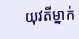យុវតីម្នាក់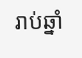រាប់ឆ្នាំ